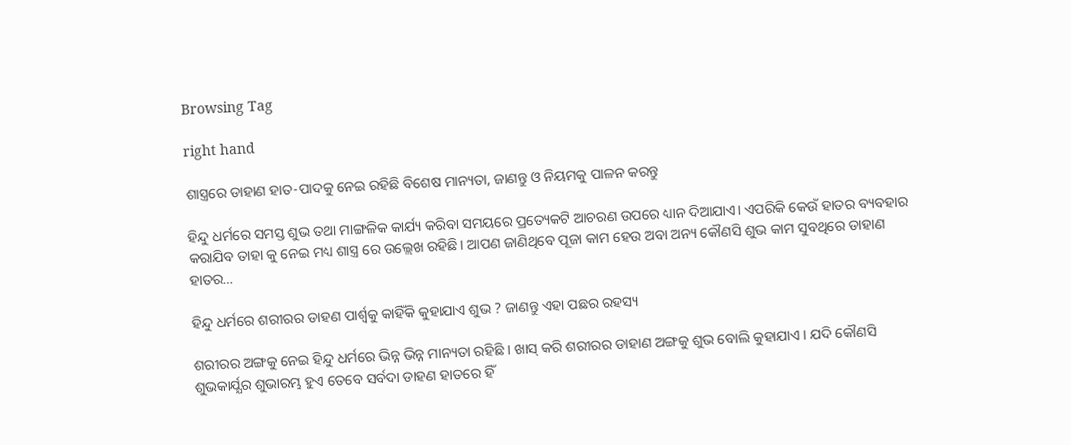Browsing Tag

right hand

ଶାସ୍ତ୍ରରେ ଡାହାଣ ହାତ-ପାଦକୁ ନେଇ ରହିଛି ବିଶେଷ ମାନ୍ୟତା, ଜାଣନ୍ତୁ ଓ ନିୟମକୁ ପାଳନ କରନ୍ତୁ

ହିନ୍ଦୁ ଧର୍ମରେ ସମସ୍ତ ଶୁଭ ତଥା ମାଙ୍ଗଳିକ କାର୍ଯ୍ୟ କରିବା ସମୟରେ ପ୍ରତ୍ୟେକଟି ଆଚରଣ ଉପରେ ଧ୍ୟାନ ଦିଆଯାଏ। ଏପରିକି କେଉଁ ହାତର ବ୍ୟବହାର କରାଯିବ ତାହା କୁ ନେଇ ମଧ୍ୟ ଶାସ୍ତ୍ର ରେ ଉଲ୍ଲେଖ ରହିଛି। ଆପଣ ଜାଣିଥିବେ ପୂଜା କାମ ହେଉ ଅବା ଅନ୍ୟ କୌଣସି ଶୁଭ କାମ ସୁବଥିରେ ଡାହାଣ ହାତର…

ହିନ୍ଦୁ ଧର୍ମରେ ଶରୀରର ଡାହଣ ପାର୍ଶ୍ବକୁ କାହିଁକି କୁହାଯାଏ ଶୁଭ ? ଜାଣନ୍ତୁ ଏହା ପଛର ରହସ୍ୟ

ଶରୀରର ଅଙ୍ଗକୁ ନେଇ ହିନ୍ଦୁ ଧର୍ମରେ ଭିନ୍ନ ଭିନ୍ନ ମାନ୍ୟତା ରହିଛି । ଖାସ୍ କରି ଶରୀରର ଡାହାଣ ଅଙ୍ଗକୁ ଶୁଭ ବୋଲି କୁହାଯାଏ । ଯଦି କୌଣସି ଶୁଭକାର୍ଯ୍ଯର ଶୁଭାରମ୍ଭ ହୁଏ ତେବେ ସର୍ବଦା ଡାହଣ ହାତରେ ହିଁ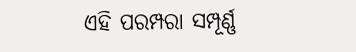ଏହି ପରମ୍ପରା ସମ୍ପୂର୍ଣ୍ଣ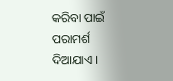କରିବା ପାଇଁ ପରାମର୍ଶ ଦିଆଯାଏ ।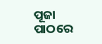ପୂଜା ପାଠରେ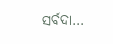ସର୍ବଦା…